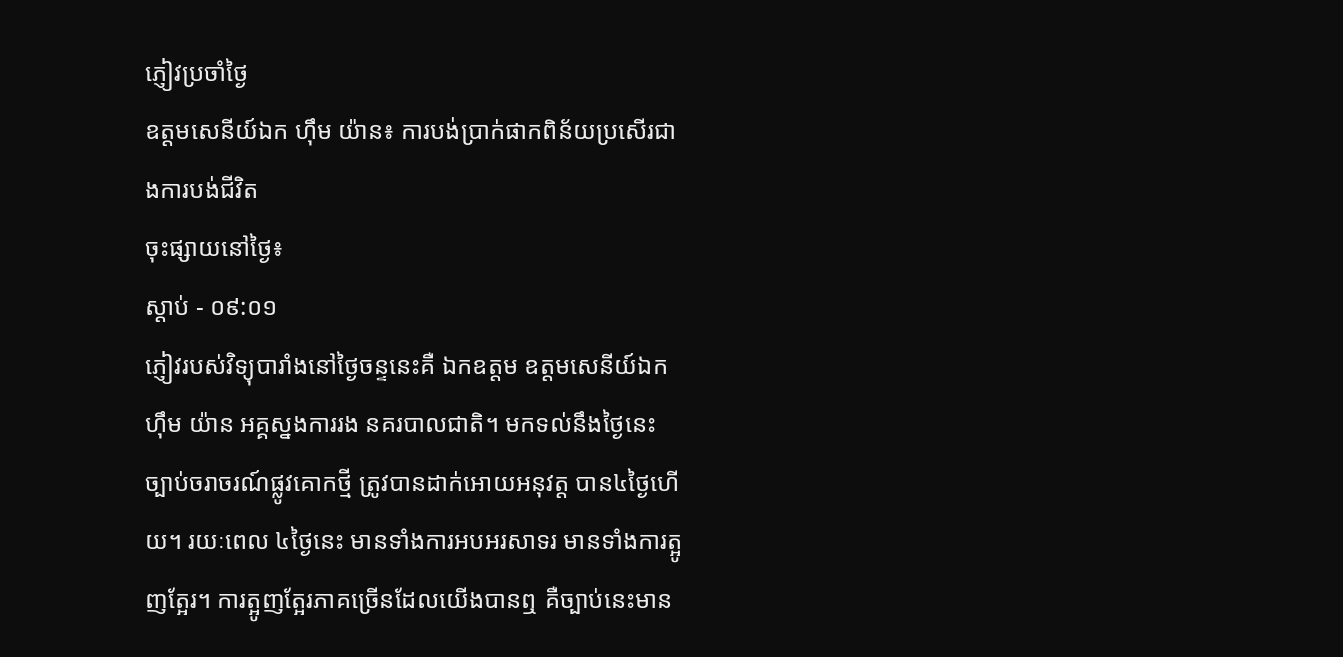ភ្ញៀវប្រចាំថ្ងៃ
ឧត្តមសេនីយ៍ឯក ហ៊ឹម យ៉ាន៖ ការបង់ប្រាក់ផាកពិន័យប្រសើរជាងការបង់ជីវិត
ចុះផ្សាយនៅថ្ងៃ៖
ស្តាប់ - ០៩:០១
ភ្ញៀវរបស់វិទ្យុបារាំងនៅថ្ងៃចន្ទនេះគឺ ឯកឧត្តម ឧត្តមសេនីយ៍ឯក ហ៊ឹម យ៉ាន អគ្គស្នងការរង នគរបាលជាតិ។ មកទល់នឹងថ្ងៃនេះ ច្បាប់ចរាចរណ៍ផ្លូវគោកថ្មី ត្រូវបានដាក់អោយអនុវត្ត បាន៤ថ្ងៃហើយ។ រយៈពេល ៤ថ្ងៃនេះ មានទាំងការអបអរសាទរ មានទាំងការត្អូញត្អែរ។ ការត្អូញត្អែរភាគច្រើនដែលយើងបានឮ គឺច្បាប់នេះមាន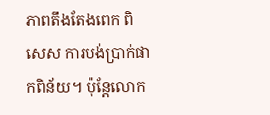ភាពតឹងតែងពេក ពិសេស ការបង់ប្រាក់ផាកពិន័យ។ ប៉ុន្តែលោក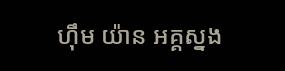ហ៊ឹម យ៉ាន អគ្គស្នង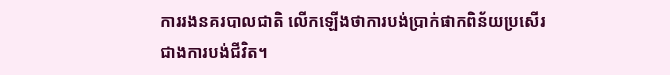ការរងនគរបាលជាតិ លើកឡើងថាការបង់ប្រាក់ផាកពិន័យប្រសើរជាងការបង់ជីវិត។